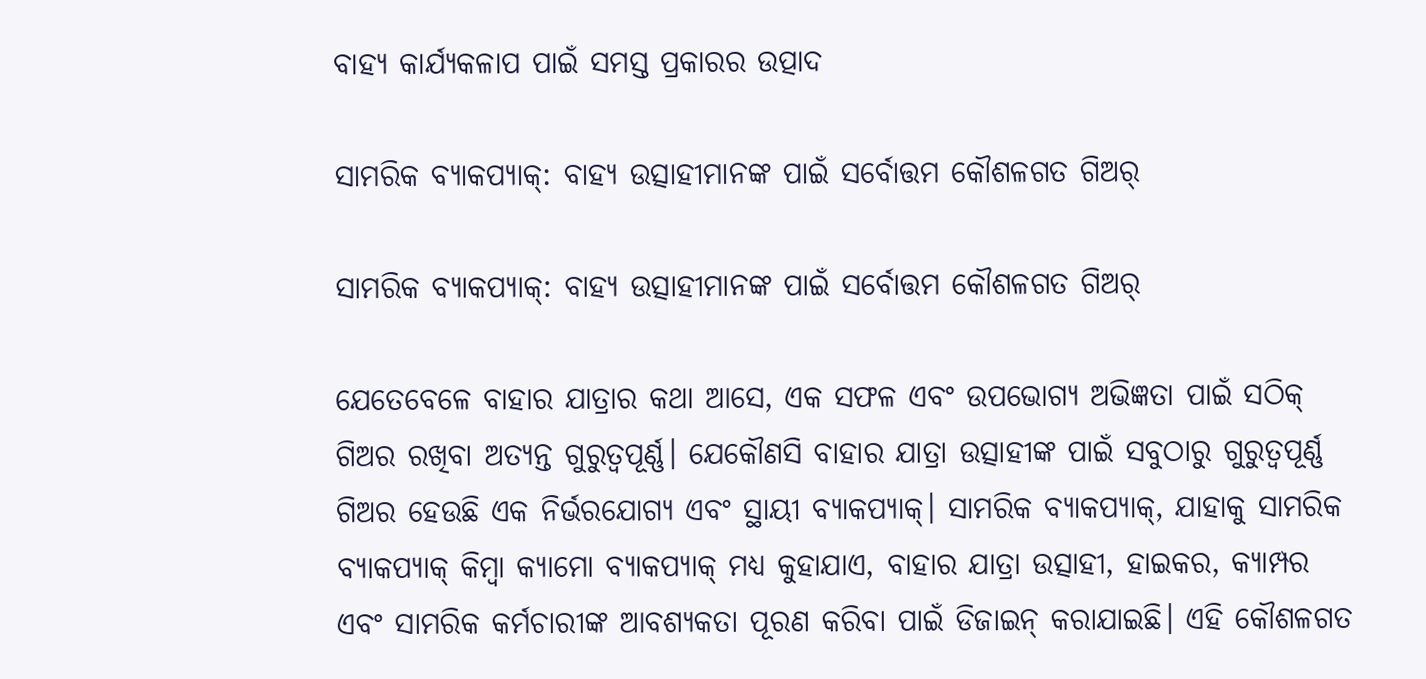ବାହ୍ୟ କାର୍ଯ୍ୟକଳାପ ପାଇଁ ସମସ୍ତ ପ୍ରକାରର ଉତ୍ପାଦ

ସାମରିକ ବ୍ୟାକପ୍ୟାକ୍: ବାହ୍ୟ ଉତ୍ସାହୀମାନଙ୍କ ପାଇଁ ସର୍ବୋତ୍ତମ କୌଶଳଗତ ଗିଅର୍

ସାମରିକ ବ୍ୟାକପ୍ୟାକ୍: ବାହ୍ୟ ଉତ୍ସାହୀମାନଙ୍କ ପାଇଁ ସର୍ବୋତ୍ତମ କୌଶଳଗତ ଗିଅର୍

ଯେତେବେଳେ ବାହାର ଯାତ୍ରାର କଥା ଆସେ, ଏକ ସଫଳ ଏବଂ ଉପଭୋଗ୍ୟ ଅଭିଜ୍ଞତା ପାଇଁ ସଠିକ୍ ଗିଅର ରଖିବା ଅତ୍ୟନ୍ତ ଗୁରୁତ୍ୱପୂର୍ଣ୍ଣ। ଯେକୌଣସି ବାହାର ଯାତ୍ରା ଉତ୍ସାହୀଙ୍କ ପାଇଁ ସବୁଠାରୁ ଗୁରୁତ୍ୱପୂର୍ଣ୍ଣ ଗିଅର ହେଉଛି ଏକ ନିର୍ଭରଯୋଗ୍ୟ ଏବଂ ସ୍ଥାୟୀ ବ୍ୟାକପ୍ୟାକ୍। ସାମରିକ ବ୍ୟାକପ୍ୟାକ୍, ଯାହାକୁ ସାମରିକ ବ୍ୟାକପ୍ୟାକ୍ କିମ୍ବା କ୍ୟାମୋ ବ୍ୟାକପ୍ୟାକ୍ ମଧ୍ୟ କୁହାଯାଏ, ବାହାର ଯାତ୍ରା ଉତ୍ସାହୀ, ହାଇକର, କ୍ୟାମ୍ପର ଏବଂ ସାମରିକ କର୍ମଚାରୀଙ୍କ ଆବଶ୍ୟକତା ପୂରଣ କରିବା ପାଇଁ ଡିଜାଇନ୍ କରାଯାଇଛି। ଏହି କୌଶଳଗତ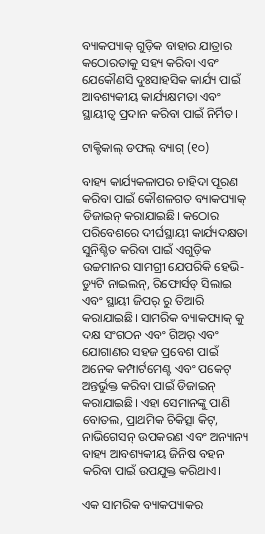ବ୍ୟାକପ୍ୟାକ୍ ଗୁଡ଼ିକ ବାହାର ଯାତ୍ରାର କଠୋରତାକୁ ସହ୍ୟ କରିବା ଏବଂ ଯେକୌଣସି ଦୁଃସାହସିକ କାର୍ଯ୍ୟ ପାଇଁ ଆବଶ୍ୟକୀୟ କାର୍ଯ୍ୟକ୍ଷମତା ଏବଂ ସ୍ଥାୟୀତ୍ୱ ପ୍ରଦାନ କରିବା ପାଇଁ ନିର୍ମିତ।

ଟାକ୍ଟିକାଲ୍ ଡଫଲ୍ ବ୍ୟାଗ୍ (୧୦)

ବାହ୍ୟ କାର୍ଯ୍ୟକଳାପର ଚାହିଦା ପୂରଣ କରିବା ପାଇଁ କୌଶଳଗତ ବ୍ୟାକପ୍ୟାକ୍ ଡିଜାଇନ୍ କରାଯାଇଛି। କଠୋର ପରିବେଶରେ ଦୀର୍ଘସ୍ଥାୟୀ କାର୍ଯ୍ୟଦକ୍ଷତା ସୁନିଶ୍ଚିତ କରିବା ପାଇଁ ଏଗୁଡ଼ିକ ଉଚ୍ଚମାନର ସାମଗ୍ରୀ ଯେପରିକି ହେଭି-ଡ୍ୟୁଟି ନାଇଲନ୍, ରିଫୋର୍ସଡ୍ ସିଲାଇ ଏବଂ ସ୍ଥାୟୀ ଜିପର୍ ରୁ ତିଆରି କରାଯାଇଛି। ସାମରିକ ବ୍ୟାକପ୍ୟାକ୍ କୁ ଦକ୍ଷ ସଂଗଠନ ଏବଂ ଗିଅର୍ ଏବଂ ଯୋଗାଣର ସହଜ ପ୍ରବେଶ ପାଇଁ ଅନେକ କମ୍ପାର୍ଟମେଣ୍ଟ ଏବଂ ପକେଟ୍ ଅନ୍ତର୍ଭୁକ୍ତ କରିବା ପାଇଁ ଡିଜାଇନ୍ କରାଯାଇଛି। ଏହା ସେମାନଙ୍କୁ ପାଣି ବୋତଲ, ପ୍ରାଥମିକ ଚିକିତ୍ସା କିଟ୍, ନାଭିଗେସନ୍ ଉପକରଣ ଏବଂ ଅନ୍ୟାନ୍ୟ ବାହ୍ୟ ଆବଶ୍ୟକୀୟ ଜିନିଷ ବହନ କରିବା ପାଇଁ ଉପଯୁକ୍ତ କରିଥାଏ।

ଏକ ସାମରିକ ବ୍ୟାକପ୍ୟାକର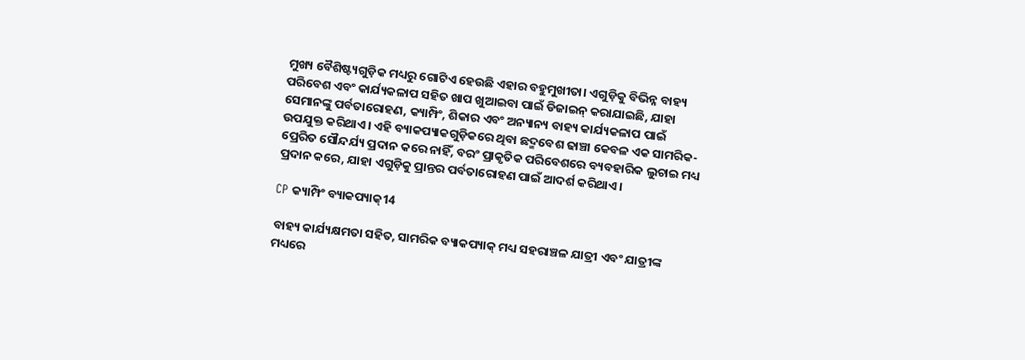ମୁଖ୍ୟ ବୈଶିଷ୍ଟ୍ୟଗୁଡ଼ିକ ମଧ୍ୟରୁ ଗୋଟିଏ ହେଉଛି ଏହାର ବହୁମୁଖୀତା। ଏଗୁଡ଼ିକୁ ବିଭିନ୍ନ ବାହ୍ୟ ପରିବେଶ ଏବଂ କାର୍ଯ୍ୟକଳାପ ସହିତ ଖାପ ଖୁଆଇବା ପାଇଁ ଡିଜାଇନ୍ କରାଯାଇଛି, ଯାହା ସେମାନଙ୍କୁ ପର୍ବତାରୋହଣ, କ୍ୟାମ୍ପିଂ, ଶିକାର ଏବଂ ଅନ୍ୟାନ୍ୟ ବାହ୍ୟ କାର୍ଯ୍ୟକଳାପ ପାଇଁ ଉପଯୁକ୍ତ କରିଥାଏ। ଏହି ବ୍ୟାକପ୍ୟାକଗୁଡ଼ିକରେ ଥିବା ଛଦ୍ମବେଶ ଢାଞ୍ଚା କେବଳ ଏକ ସାମରିକ-ପ୍ରେରିତ ସୌନ୍ଦର୍ଯ୍ୟ ପ୍ରଦାନ କରେ ନାହିଁ, ବରଂ ପ୍ରାକୃତିକ ପରିବେଶରେ ବ୍ୟବହାରିକ ଲୁଚାଇ ମଧ୍ୟ ପ୍ରଦାନ କରେ, ଯାହା ଏଗୁଡ଼ିକୁ ପ୍ରାନ୍ତର ପର୍ବତାରୋହଣ ପାଇଁ ଆଦର୍ଶ କରିଥାଏ।

CP କ୍ୟାମ୍ପିଂ ବ୍ୟାକପ୍ୟାକ୍14

ବାହ୍ୟ କାର୍ଯ୍ୟକ୍ଷମତା ସହିତ, ସାମରିକ ବ୍ୟାକପ୍ୟାକ୍ ମଧ୍ୟ ସହରାଞ୍ଚଳ ଯାତ୍ରୀ ଏବଂ ଯାତ୍ରୀଙ୍କ ମଧ୍ୟରେ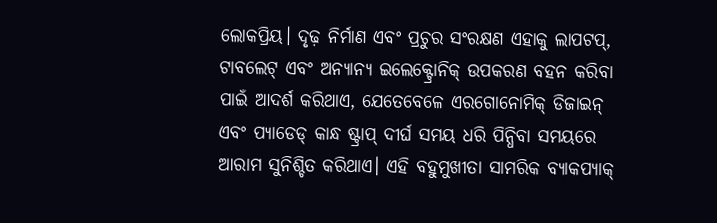ଲୋକପ୍ରିୟ। ଦୃଢ଼ ନିର୍ମାଣ ଏବଂ ପ୍ରଚୁର ସଂରକ୍ଷଣ ଏହାକୁ ଲାପଟପ୍, ଟାବଲେଟ୍ ଏବଂ ଅନ୍ୟାନ୍ୟ ଇଲେକ୍ଟ୍ରୋନିକ୍ ଉପକରଣ ବହନ କରିବା ପାଇଁ ଆଦର୍ଶ କରିଥାଏ, ଯେତେବେଳେ ଏରଗୋନୋମିକ୍ ଡିଜାଇନ୍ ଏବଂ ପ୍ୟାଡେଡ୍ କାନ୍ଧ ଷ୍ଟ୍ରାପ୍ ଦୀର୍ଘ ସମୟ ଧରି ପିନ୍ଧିବା ସମୟରେ ଆରାମ ସୁନିଶ୍ଚିତ କରିଥାଏ। ଏହି ବହୁମୁଖୀତା ସାମରିକ ବ୍ୟାକପ୍ୟାକ୍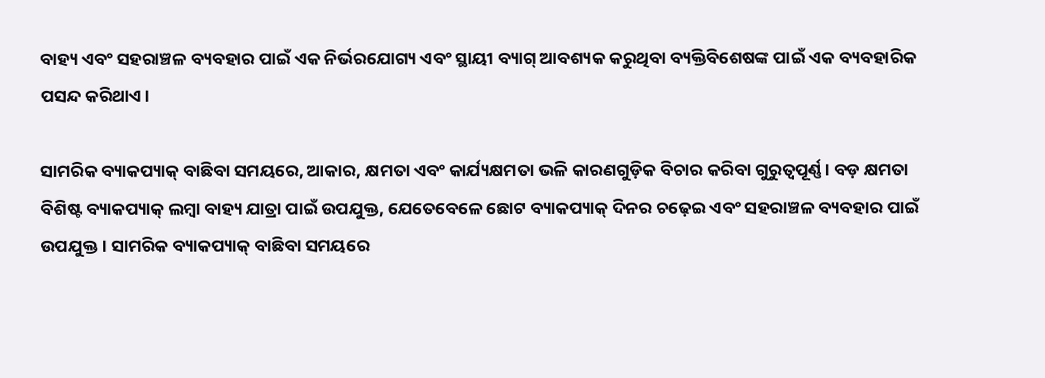ବାହ୍ୟ ଏବଂ ସହରାଞ୍ଚଳ ବ୍ୟବହାର ପାଇଁ ଏକ ନିର୍ଭରଯୋଗ୍ୟ ଏବଂ ସ୍ଥାୟୀ ବ୍ୟାଗ୍ ଆବଶ୍ୟକ କରୁଥିବା ବ୍ୟକ୍ତିବିଶେଷଙ୍କ ପାଇଁ ଏକ ବ୍ୟବହାରିକ ପସନ୍ଦ କରିଥାଏ।

ସାମରିକ ବ୍ୟାକପ୍ୟାକ୍ ବାଛିବା ସମୟରେ, ଆକାର, କ୍ଷମତା ଏବଂ କାର୍ଯ୍ୟକ୍ଷମତା ଭଳି କାରଣଗୁଡ଼ିକ ବିଚାର କରିବା ଗୁରୁତ୍ୱପୂର୍ଣ୍ଣ। ବଡ଼ କ୍ଷମତା ବିଶିଷ୍ଟ ବ୍ୟାକପ୍ୟାକ୍ ଲମ୍ବା ବାହ୍ୟ ଯାତ୍ରା ପାଇଁ ଉପଯୁକ୍ତ, ଯେତେବେଳେ ଛୋଟ ବ୍ୟାକପ୍ୟାକ୍ ଦିନର ଚଢ଼େଇ ଏବଂ ସହରାଞ୍ଚଳ ବ୍ୟବହାର ପାଇଁ ଉପଯୁକ୍ତ। ସାମରିକ ବ୍ୟାକପ୍ୟାକ୍ ବାଛିବା ସମୟରେ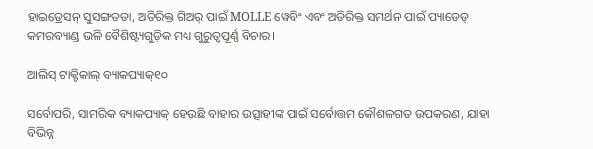ହାଇଡ୍ରେସନ୍ ସୁସଙ୍ଗତତା, ଅତିରିକ୍ତ ଗିଅର୍ ପାଇଁ MOLLE ୱେବିଂ ଏବଂ ଅତିରିକ୍ତ ସମର୍ଥନ ପାଇଁ ପ୍ୟାଡେଡ୍ କମରବ୍ୟାଣ୍ଡ ଭଳି ବୈଶିଷ୍ଟ୍ୟଗୁଡ଼ିକ ମଧ୍ୟ ଗୁରୁତ୍ୱପୂର୍ଣ୍ଣ ବିଚାର।

ଆଲିସ୍ ଟାକ୍ଟିକାଲ୍ ବ୍ୟାକପ୍ୟାକ୍୧୦

ସର୍ବୋପରି, ସାମରିକ ବ୍ୟାକପ୍ୟାକ୍ ହେଉଛି ବାହାର ଉତ୍ସାହୀଙ୍କ ପାଇଁ ସର୍ବୋତ୍ତମ କୌଶଳଗତ ଉପକରଣ, ଯାହା ବିଭିନ୍ନ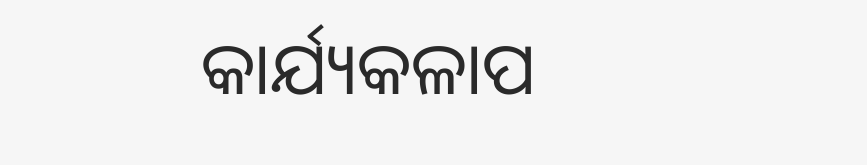କାର୍ଯ୍ୟକଳାପ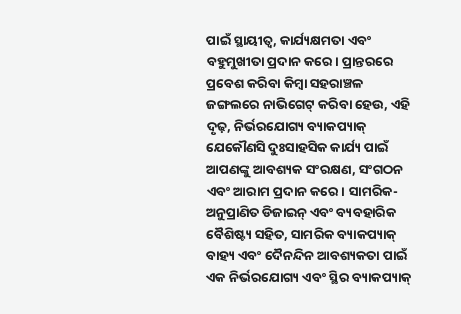ପାଇଁ ସ୍ଥାୟୀତ୍ୱ, କାର୍ଯ୍ୟକ୍ଷମତା ଏବଂ ବହୁମୁଖୀତା ପ୍ରଦାନ କରେ। ପ୍ରାନ୍ତରରେ ପ୍ରବେଶ କରିବା କିମ୍ବା ସହରାଞ୍ଚଳ ଜଙ୍ଗଲରେ ନାଭିଗେଟ୍ କରିବା ହେଉ, ଏହି ଦୃଢ଼, ନିର୍ଭରଯୋଗ୍ୟ ବ୍ୟାକପ୍ୟାକ୍ ଯେକୌଣସି ଦୁଃସାହସିକ କାର୍ଯ୍ୟ ପାଇଁ ଆପଣଙ୍କୁ ଆବଶ୍ୟକ ସଂରକ୍ଷଣ, ସଂଗଠନ ଏବଂ ଆରାମ ପ୍ରଦାନ କରେ। ସାମରିକ-ଅନୁପ୍ରାଣିତ ଡିଜାଇନ୍ ଏବଂ ବ୍ୟବହାରିକ ବୈଶିଷ୍ଟ୍ୟ ସହିତ, ସାମରିକ ବ୍ୟାକପ୍ୟାକ୍ ବାହ୍ୟ ଏବଂ ଦୈନନ୍ଦିନ ଆବଶ୍ୟକତା ପାଇଁ ଏକ ନିର୍ଭରଯୋଗ୍ୟ ଏବଂ ସ୍ଥିର ବ୍ୟାକପ୍ୟାକ୍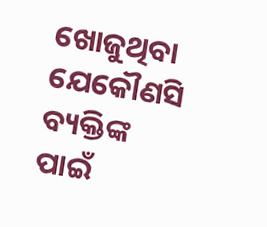ଖୋଜୁଥିବା ଯେକୌଣସି ବ୍ୟକ୍ତିଙ୍କ ପାଇଁ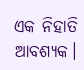ଏକ ନିହାତି ଆବଶ୍ୟକ।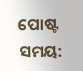ପୋଷ୍ଟ ସମୟ: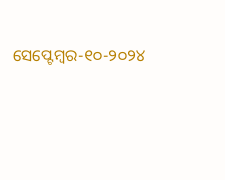ସେପ୍ଟେମ୍ବର-୧୦-୨୦୨୪